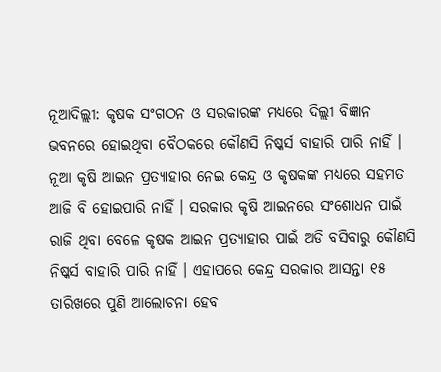ନୂଆଦିଲ୍ଲୀ: କୃଷକ ସଂଗଠନ ଓ ସରକାରଙ୍କ ମଧ୍ୟରେ ଦିଲ୍ଲୀ ବିଜ୍ଞାନ ଭବନରେ ହୋଇଥିବା ବୈଠକରେ କୌଣସି ନିଷ୍କର୍ସ ବାହାରି ପାରି ନାହିଁ । ନୂଆ କୃଷି ଆଇନ ପ୍ରତ୍ୟାହାର ନେଇ କେନ୍ଦ୍ର ଓ କୃଷକଙ୍କ ମଧ୍ୟରେ ସହମତ ଆଜି ବି ହୋଇପାରି ନାହିଁ । ସରକାର କୃଷି ଆଇନରେ ସଂଶୋଧନ ପାଇଁ ରାଜି ଥିବା ବେଳେ କୃଷକ ଆଇନ ପ୍ରତ୍ୟାହାର ପାଇଁ ଅଡି ବସିବାରୁ କୌଣସି ନିଷ୍କର୍ସ ବାହାରି ପାରି ନାହିଁ । ଏହାପରେ କେନ୍ଦ୍ର ସରକାର ଆସନ୍ତା ୧୫ ତାରିଖରେ ପୁଣି ଆଲୋଚନା ହେବ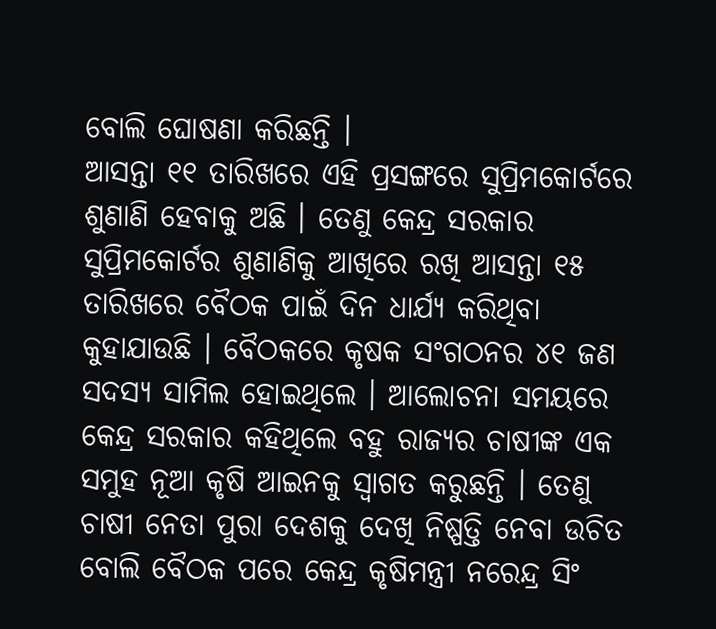ବୋଲି ଘୋଷଣା କରିଛନ୍ତି ।
ଆସନ୍ତା ୧୧ ତାରିଖରେ ଏହି ପ୍ରସଙ୍ଗରେ ସୁପ୍ରିମକୋର୍ଟରେ ଶୁଣାଣି ହେବାକୁ ଅଛି । ତେଣୁ କେନ୍ଦ୍ର ସରକାର ସୁପ୍ରିମକୋର୍ଟର ଶୁଣାଣିକୁ ଆଖିରେ ରଖି ଆସନ୍ତା ୧୫ ତାରିଖରେ ବୈଠକ ପାଇଁ ଦିନ ଧାର୍ଯ୍ୟ କରିଥିବା କୁହାଯାଉଛି । ବୈଠକରେ କୃଷକ ସଂଗଠନର ୪୧ ଜଣ ସଦସ୍ୟ ସାମିଲ ହୋଇଥିଲେ । ଆଲୋଚନା ସମୟରେ କେନ୍ଦ୍ର ସରକାର କହିଥିଲେ ବହୁ ରାଜ୍ୟର ଚାଷୀଙ୍କ ଏକ ସମୁହ ନୂଆ କୃଷି ଆଇନକୁ ସ୍ୱାଗତ କରୁଛନ୍ତି । ତେଣୁ ଚାଷୀ ନେତା ପୁରା ଦେଶକୁ ଦେଖି ନିଷ୍ପତ୍ତି ନେବା ଉଚିତ ବୋଲି ବୈଠକ ପରେ କେନ୍ଦ୍ର କୃଷିମନ୍ତ୍ରୀ ନରେନ୍ଦ୍ର ସିଂ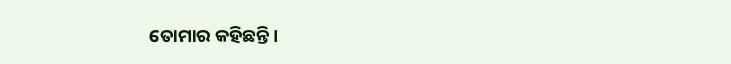ତୋମାର କହିଛନ୍ତି ।